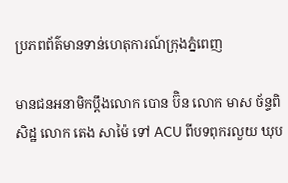ប្រភពព័ត៌មានទាន់ហេតុការណ៍ក្រុងភ្នំពេញ

មានជនអនាមិកប្តឹងលោក បោន ប៊ិន លោក មាស ច័ន្ទពិសិដ្ឋ លោក តេង សាម៉ៃ ទៅ ACU ពីបទពុករលួយ ឃុប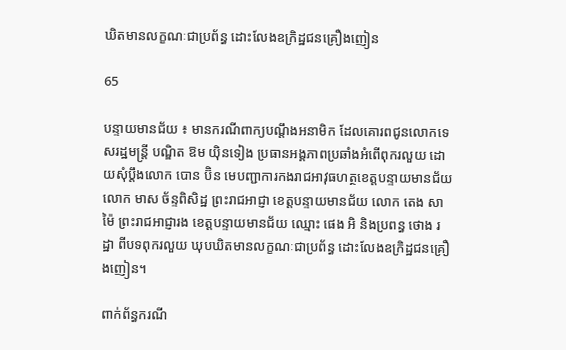ឃិតមានលក្ខណៈជាប្រព័ន្ធ ដោះលែងឧក្រិដ្ឋជនគ្រឿងញៀន

65

បន្ទាយមានជ័យ ៖ មានករណីពាក្យបណ្តឹងអនាមិក ដែលគោរពជូនលោកទេសរដ្ឋមន្រ្តី បណ្ឌិត ឱម យ៉ិនទៀង ប្រធានអង្គភាពប្រឆាំងអំពើពុករលួយ ដោយសុំប្តឹងលោក បោន ប៊ិន មេបញ្ជាការកងរាជអាវុធហត្ថខេត្តបន្ទាយមានជ័យ លោក មាស ច័ន្ទពិសិដ្ឋ ព្រះរាជអាជ្ញា ខេត្តបន្ទាយមានជ័យ លោក តេង សាម៉ៃ ព្រះរាជអាជ្ញារង ខេត្តបន្ទាយមានជ័យ ឈ្មោះ ផេង អិ និងប្រពន្ធ ថោង រដ្ឋា ពីបទពុករលួយ ឃុបឃិតមានលក្ខណៈជាប្រព័ន្ធ ដោះលែងឧក្រិដ្ឋជនគ្រឿងញៀន។

ពាក់ព័ន្ធករណី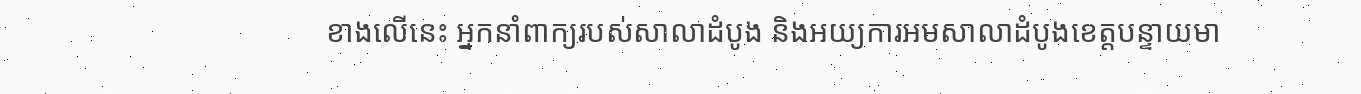ខាងលើនេះ អ្នកនាំពាក្យរបស់សាលាដំបូង និងអយ្យការអមសាលាដំបូងខេត្តបន្ទាយមា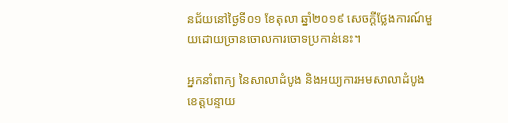នជ័យនៅថ្ងៃទី០១ ខែតុលា ឆ្នាំ២០១៩ សេចក្តីថ្លែងការណ៍មួយដោយច្រានចោលការចោទប្រកាន់នេះ។

អ្នកនាំពាក្យ នៃសាលាដំបូង និងអយ្យការអមសាលាដំបូងខេត្តបន្ទាយ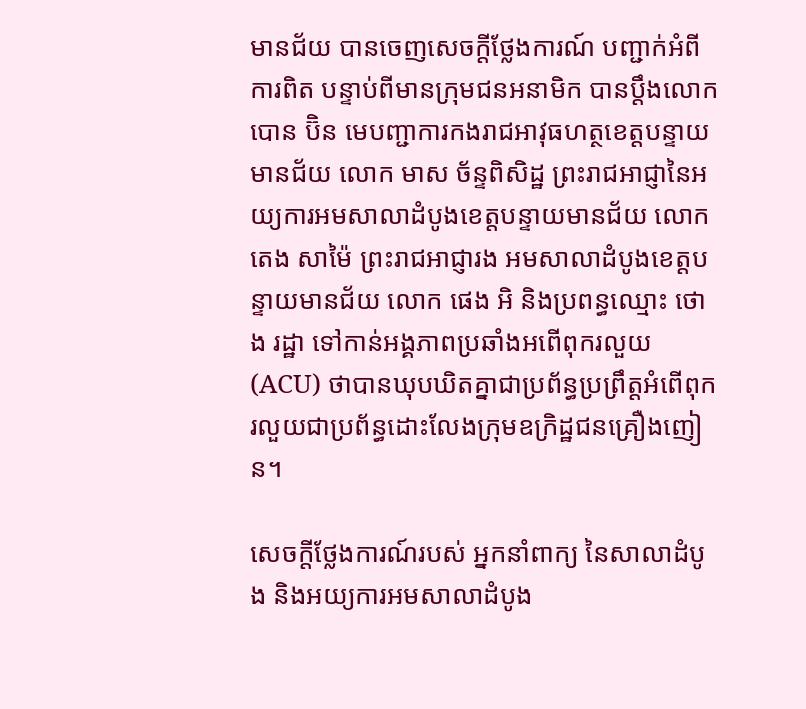មានជ័យ បានចេញសេចក្តីថ្លែងការណ៍ បញ្ជាក់អំពីការពិត បន្ទាប់ពីមានក្រុមជនអនាមិក បានប្តឹងលោក បោន ប៊ិន មេបញ្ជាការកងរាជអាវុធហត្ថខេត្តបន្ទាយមានជ័យ លោក មាស ច័ន្ទពិសិដ្ឋ ព្រះរាជអាជ្ញានៃអយ្យការអមសាលាដំបូងខេត្តបន្ទាយមានជ័យ លោក តេង សាម៉ៃ ព្រះរាជអាជ្ញារង អមសាលាដំបូងខេត្តបន្ទាយមានជ័យ លោក ផេង អិ និងប្រពន្ធឈ្មោះ ថោង រដ្ឋា ទៅកាន់អង្គភាពប្រឆាំងអពើពុករលួយ (ACU) ថាបានឃុបឃិតគ្នាជាប្រព័ន្ធប្រព្រឹត្តអំពើពុករលួយជាប្រព័ន្ធដោះលែងក្រុមឧក្រិដ្ឋជនគ្រឿងញៀន។

សេចក្តីថ្លែងការណ៍របស់ អ្នកនាំពាក្យ នៃសាលាដំបូង និងអយ្យការអមសាលាដំបូង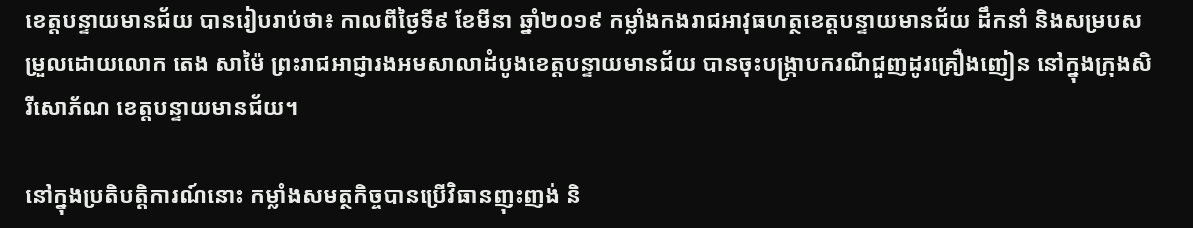ខេត្តបន្ទាយមានជ័យ បានរៀបរាប់ថា៖ កាលពីថ្ងៃទី៩ ខែមីនា ឆ្នាំ២០១៩ កម្លាំងកងរាជអាវុធហត្ថខេត្តបន្ទាយមានជ័យ ដឹកនាំ និងសម្របសម្រួលដោយលោក តេង សាម៉ៃ ព្រះរាជអាជ្ញារងអមសាលាដំបូងខេត្តបន្ទាយមានជ័យ បានចុះបង្ក្រាបករណីជួញដូរគ្រឿងញៀន នៅក្នុងក្រុងសិរីសោភ័ណ ខេត្តបន្ទាយមានជ័យ។

នៅក្នុងប្រតិបត្តិការណ៍នោះ កម្លាំងសមត្ថកិច្ចបានប្រើវិធានញុះញង់ និ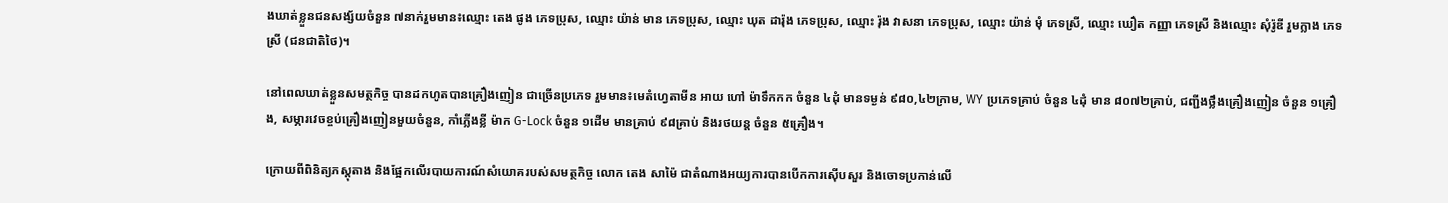ងឃាត់ខ្លួនជនសង្ស័យចំនួន ៧នាក់រួមមាន៖ឈ្មោះ តេង ផូង ភេទប្រុស, ឈ្មោះ យ៉ាន់ មាន ភេទប្រុស, ឈ្មោះ ឃុត ដារ៉ុង ភេទប្រុស, ឈ្មោះ រ៉ុង វាសនា ភេទប្រុស, ឈ្មោះ យ៉ាន់ មុំ ភេទស្រី, ឈ្មោះ ឃឿត កញ្ញា ភេទស្រី និងឈ្មោះ សុំរ៉ូឌី រួមក្លាង ភេទស្រី (ជនជាតិថៃ)។

នៅពេលឃាត់ខ្លួនសមត្ថកិច្ច បានដកហូតបានគ្រឿងញៀន ជាច្រើនប្រភេទ រួមមាន៖មេតំហ្វេតាមីន អាយ ហៅ ម៉ាទឹកកក ចំនួន ៤ដុំ មានទម្ងន់ ៩៨០,៤២ក្រាម, WY ប្រភេទគ្រាប់ ចំនួន ៤ដុំ មាន ៨០៧២គ្រាប់, ជញ្ជីងថ្លឹងគ្រឿងញៀន ចំនួន ១គ្រឿង, សម្ភារវេចខ្ចប់គ្រឿងញៀនមួយចំនួន, កាំភ្លើងខ្លី ម៉ាក G-Lock ចំនួន ១ដើម មានគ្រាប់ ៩៨គ្រាប់ និងរថយន្ត ចំនួន ៥គ្រឿង។

ក្រោយពីពិនិត្យភស្តុតាង និងផ្អែកលើរបាយការណ៍សំយោគរបស់សមត្ថកិច្ច លោក តេង សាម៉ៃ ជាតំណាងអយ្យការបានបើកការស៊ើបសួរ និងចោទប្រកាន់លើ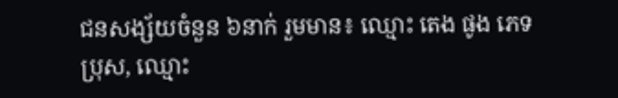ជនសង្ស័យចំនួន ៦នាក់ រួមមាន៖ ឈ្មោះ តេង ផូង ភេទប្រុស, ឈ្មោះ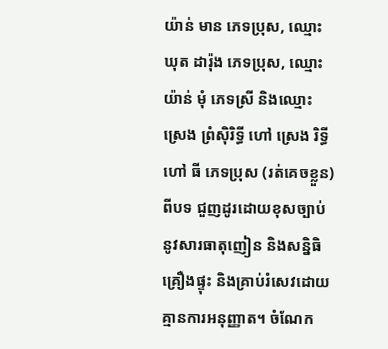យ៉ាន់ មាន ភេទប្រុស, ឈ្មោះ ឃុត ដារ៉ុង ភេទប្រុស, ឈ្មោះ យ៉ាន់ មុំ ភេទស្រី និងឈ្មោះ ស្រេង ព្រំស៊ិរិទ្ធី ហៅ ស្រេង រិទ្ធី ហៅ ធី ភេទប្រុស (រត់គេចខ្លួន) ពីបទ ជួញដូរដោយខុសច្បាប់នូវសារធាតុញៀន និងសន្និធិគ្រឿងផ្ទុះ និងគ្រាប់រំសេវដោយគ្មានការអនុញ្ញាត។ ចំណែក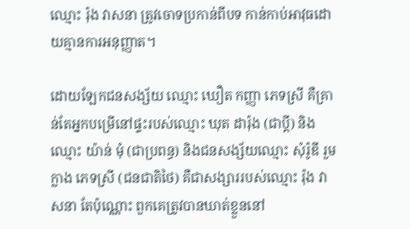ឈ្មោះ រ៉ុង វាសនា ត្រូវចោទប្រកាន់ពីបទ កាន់កាប់អាវុធដោយគ្មានការអនុញ្ញាត។

ដោយឡែកជនសង្ស័យ ឈ្មោះ ឃឿត កញ្ញា ភេទស្រី គឺគ្រាន់តែអ្នកបម្រើនៅផ្ទះរបស់ឈ្មោះ ឃុត ដារ៉ុង (ជាប្តី) និងឈ្មោះ យ៉ាន់ មុំ (ជាប្រពន្ធ) និងជនសង្ស័យឈ្មោះ សុំរ៉ូឌី រួមក្លាង ភេទស្រី (ជនជាតិថៃ) គឺជាសង្សាររបស់ឈ្មោះ រ៉ុង វាសនា តែប៉ុណ្ណោះ ពួកគេត្រូវបានឃាត់ខ្លួននៅ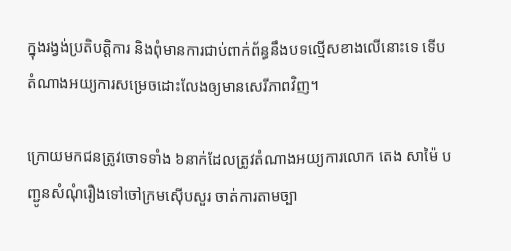ក្នុងរង្វង់ប្រតិបត្តិការ និងពុំមានការជាប់ពាក់ព័ន្ធនឹងបទល្មើសខាងលើនោះទេ ទើបតំណាងអយ្យការសម្រេចដោះលែងឲ្យមានសេរីភាពវិញ។

ក្រោយមកជនត្រូវចោទទាំង ៦នាក់ដែលត្រូវតំណាងអយ្យការលោក តេង សាម៉ៃ បញ្ជូនសំណុំរឿងទៅចៅក្រមស៊ើបសួរ ចាត់ការតាមច្បា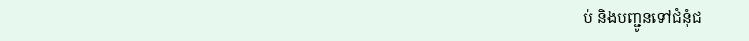ប់ និងបញ្ជូនទៅជំនុំជ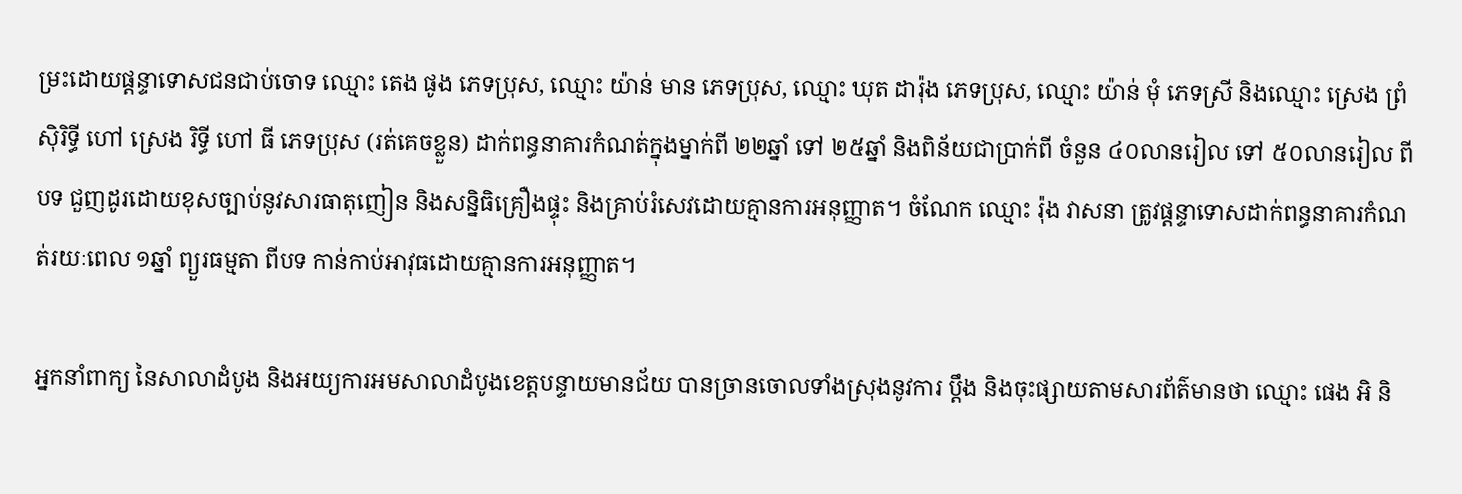ម្រះដោយផ្តន្ទាទោសជនជាប់ចោទ ឈ្មោះ តេង ផូង ភេទប្រុស, ឈ្មោះ យ៉ាន់ មាន ភេទប្រុស, ឈ្មោះ ឃុត ដារ៉ុង ភេទប្រុស, ឈ្មោះ យ៉ាន់ មុំ ភេទស្រី និងឈ្មោះ ស្រេង ព្រំស៊ិរិទ្ធី ហៅ ស្រេង រិទ្ធី ហៅ ធី ភេទប្រុស (រត់គេចខ្លួន) ដាក់ពន្ធនាគារកំណត់ក្នុងម្នាក់ពី ២២ឆ្នាំ ទៅ ២៥ឆ្នាំ និងពិន័យជាប្រាក់ពី ចំនួន ៤០លានរៀល ទៅ ៥០លានរៀល ពីបទ ជួញដូរដោយខុសច្បាប់នូវសារធាតុញៀន និងសន្និធិគ្រឿងផ្ទុះ និងគ្រាប់រំសេវដោយគ្មានការអនុញ្ញាត។ ចំណែក ឈ្មោះ រ៉ុង វាសនា ត្រូវផ្តន្ទាទោសដាក់ពន្ធនាគារកំណត់រយៈពេល ១ឆ្នាំ ព្យួរធម្មតា ពីបទ កាន់កាប់អាវុធដោយគ្មានការអនុញ្ញាត។

អ្នកនាំពាក្យ នៃសាលាដំបូង និងអយ្យការអមសាលាដំបូងខេត្តបន្ទាយមានជ័យ បានច្រានចោលទាំងស្រុងនូវការ ប្តឹង និងចុះផ្សាយតាមសារព័ត៌មានថា ឈ្មោះ ផេង អិ និ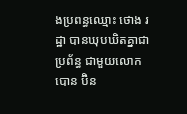ងប្រពន្ធឈ្មោះ ថោង រដ្ឋា បានឃុបឃិតគ្នាជាប្រព័ន្ធ ជាមួយលោក បោន ប៊ិន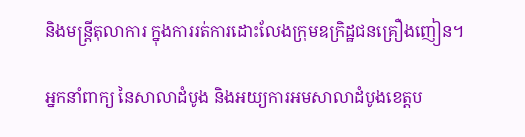និងមន្ត្រីតុលាការ ក្នុងការរត់ការដោះលែងក្រុមឧក្រិដ្ឋជនគ្រឿងញៀន។

អ្នកនាំពាក្យ នៃសាលាដំបូង និងអយ្យការអមសាលាដំបូងខេត្តប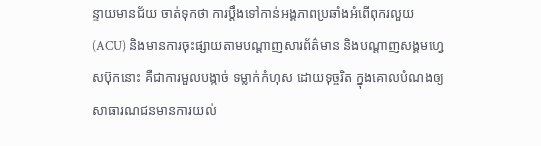ន្ទាយមានជ័យ ចាត់ទុកថា ការប្តឹងទៅកាន់អង្គភាពប្រឆាំងអំពើពុករលួយ (ACU) និងមានការចុះផ្សាយតាមបណ្តាញសារព័ត៌មាន និងបណ្តាញសង្គមហ្វេសប៊ុកនោះ គឺជាការមួលបង្កាច់ ទម្លាក់កំហុស ដោយទុច្ចរិត ក្នុងគោលបំណងឲ្យសាធារណជនមានការយល់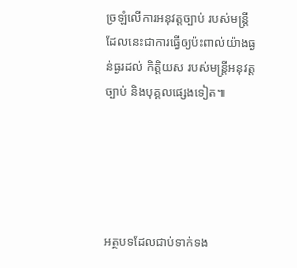ច្រឡំលើការអនុវត្តច្បាប់ របស់មន្ត្រី ដែលនេះជាការធ្វើឲ្យប៉ះពាល់យ៉ាងធ្ងន់ធ្ងរដល់ កិត្តិយស របស់មន្ត្រីអនុវត្តច្បាប់ និងបុគ្គលផ្សេងទៀត៕





អត្ថបទដែលជាប់ទាក់ទង